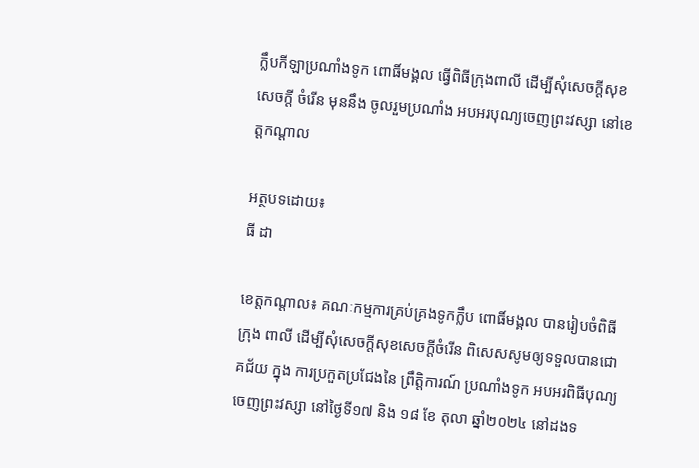ក្លឹបកីឡាប្រណាំងទូក ពោធិ៍មង្គល ធ្វើពិធីក្រុងពាលី ដើម្បីសុំសេចក្ដីសុខ សេចក្ដី ចំរើន មុននឹង ចូលរួមប្រណាំង អបអរបុណ្យចេញព្រះវស្សា នៅខេត្តកណ្ដាល

អត្ថបទដោយ៖
ធី ដា

ខេត្តកណ្ដាល៖ គណៈកម្មការគ្រប់គ្រងទូកក្លឹប ពោធិ៍មង្គល បានរៀបចំពិធី ក្រុង ពាលី ដើម្បីសុំសេចក្ដីសុខសេចក្ដីចំរើន ពិសេសសូមឲ្យទទួលបានជោគជ័យ ក្នុង ការប្រកួតប្រជែងនៃ ព្រឹត្តិការណ៍ ប្រណាំងទូក អបអរពិធីបុណ្យចេញព្រះវស្សា នៅថ្ងៃទី១៧ និង ១៨ ខែ តុលា ឆ្នាំ២០២៤ នៅដងទ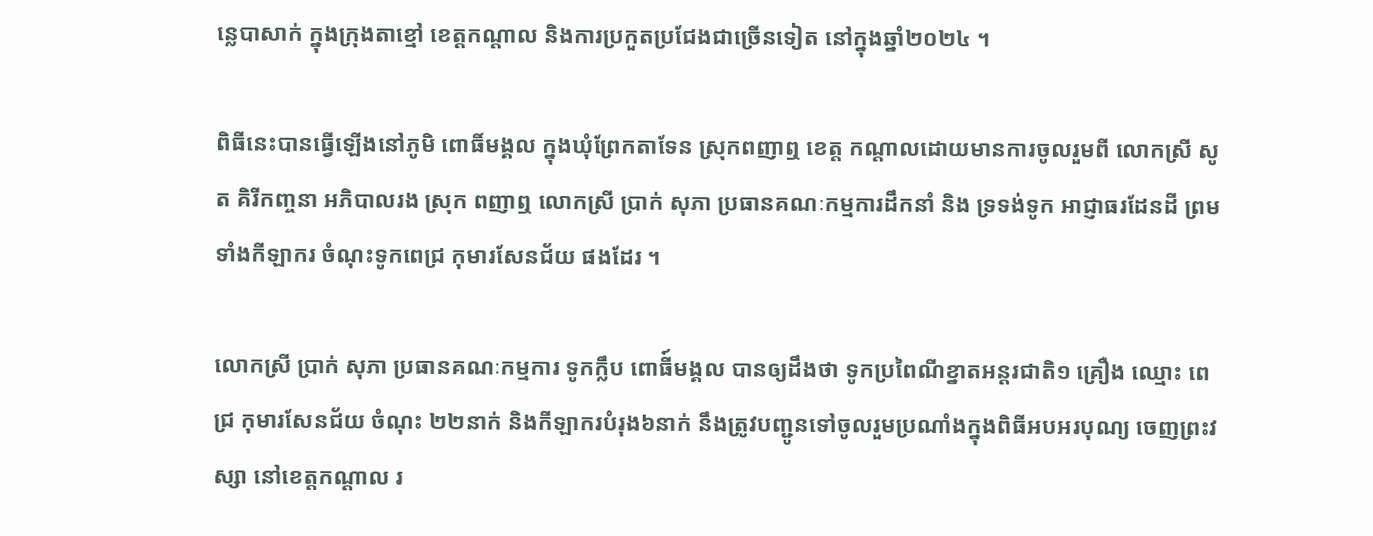ន្លេបាសាក់ ក្នុងក្រុងតាខ្មៅ ខេត្តកណ្ដាល និងការប្រកួតប្រជែងជាច្រើនទៀត នៅក្នុងឆ្នាំ២០២៤ ។

ពិធីនេះបានធ្វើឡើងនៅភូមិ ពោធិ៍មង្គល ក្នុងឃុំព្រែកតាទែន ស្រុកពញាឮ ខេត្ត កណ្ដាលដោយមានការចូលរួមពី លោកស្រី សូត គិរីកញ្ចនា អភិបាលរង ស្រុក ពញាឮ លោកស្រី ប្រាក់ សុភា ប្រធានគណៈកម្មការដឹកនាំ និង ទ្រទង់ទូក អាជ្ញាធរដែនដី ព្រមទាំងកីឡាករ ចំណុះទូកពេជ្រ កុមារសែនជ័យ ផងដែរ ។

លោកស្រី ប្រាក់ សុភា ប្រធានគណៈកម្មការ ទូកក្លឹប ពោធី៍មង្គល បានឲ្យដឹងថា ទូកប្រពៃណីខ្នាតអន្ដរជាតិ១ គ្រឿង ឈ្មោះ ពេជ្រ កុមារសែនជ័យ ចំណុះ ២២នាក់ និងកីឡាករបំរុង៦នាក់ នឹងត្រូវបញ្ជូនទៅចូលរួមប្រណាំងក្នុងពិធីអបអរបុណ្យ ចេញព្រះវស្សា នៅខេត្តកណ្ដាល រ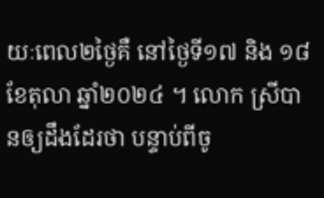យៈពេល២ថ្ងៃគឺ នៅថ្ងៃទី១៧ និង ១៨ ខែតុលា ឆ្នាំ២០២៤ ។ លោក ស្រីបានឲ្យដឹងដែរថា បន្ទាប់ពីចូ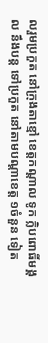លរួមប្រកួត នៅក្រុងតាខ្មៅ ខេត្តកណ្ដាល ទូក ក្លិបពោធិ៍មង្គល នឹងបន្ដ ទៅប្រកួត នៅតាមបណ្ដាខេត្ត ១ចំនួន ទៀត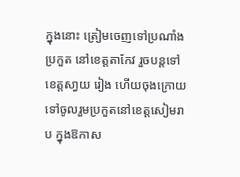ក្នុងនោះ ត្រៀមចេញទៅប្រណាំងប្រកួត នៅខេត្តតាកែវ រួចបន្ដទៅ ខេត្តសា្វយ រៀង ហើយចុងក្រោយទៅចូលរួមប្រកួតនៅខេត្តសៀមរាប ក្នុងឱកាស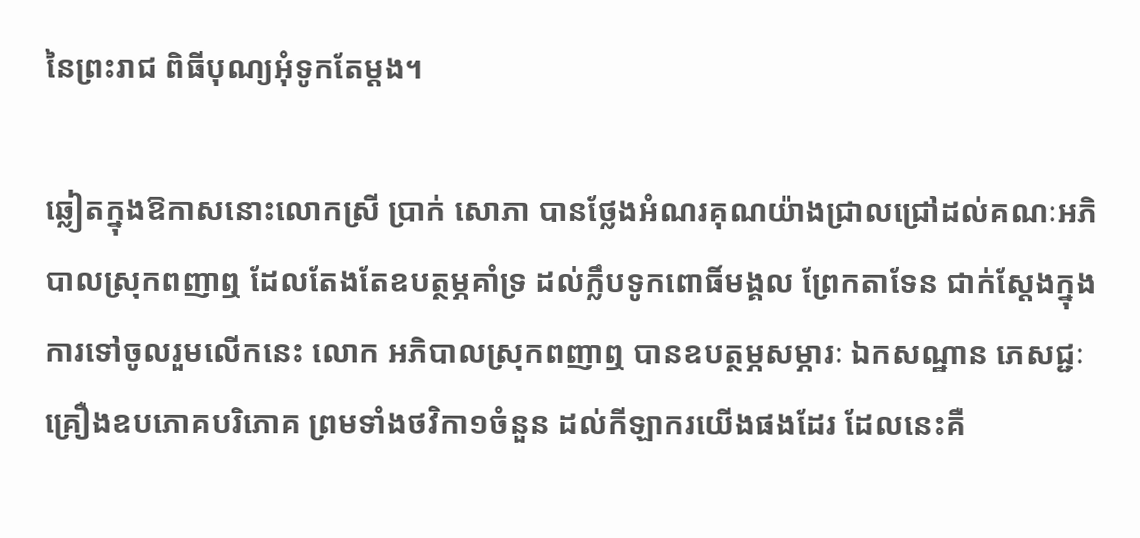នៃព្រះរាជ ពិធីបុណ្យអុំទូកតែម្ដង។

ឆ្លៀតក្នុងឱកាសនោះលោកស្រី ប្រាក់ សោភា បានថ្លែងអំណរគុណយ៉ាងជ្រាលជ្រៅដល់គណៈអភិបាលស្រុកពញាឮ ដែលតែងតែឧបត្ថម្ភគាំទ្រ ដល់ក្លឹបទូកពោធិ៍មង្គល ព្រែកតាទែន ជាក់ស្ដែងក្នុងការទៅចូលរួមលើកនេះ លោក អភិបាលស្រុកពញាឮ បានឧបត្ថម្ភសម្ភារៈ ឯកសណ្ឋាន ភេសជ្ជៈគ្រឿងឧបភោគបរិភោគ ព្រមទាំងថវិកា១ចំនួន ដល់កីឡាករយើងផងដែរ ដែលនេះគឺ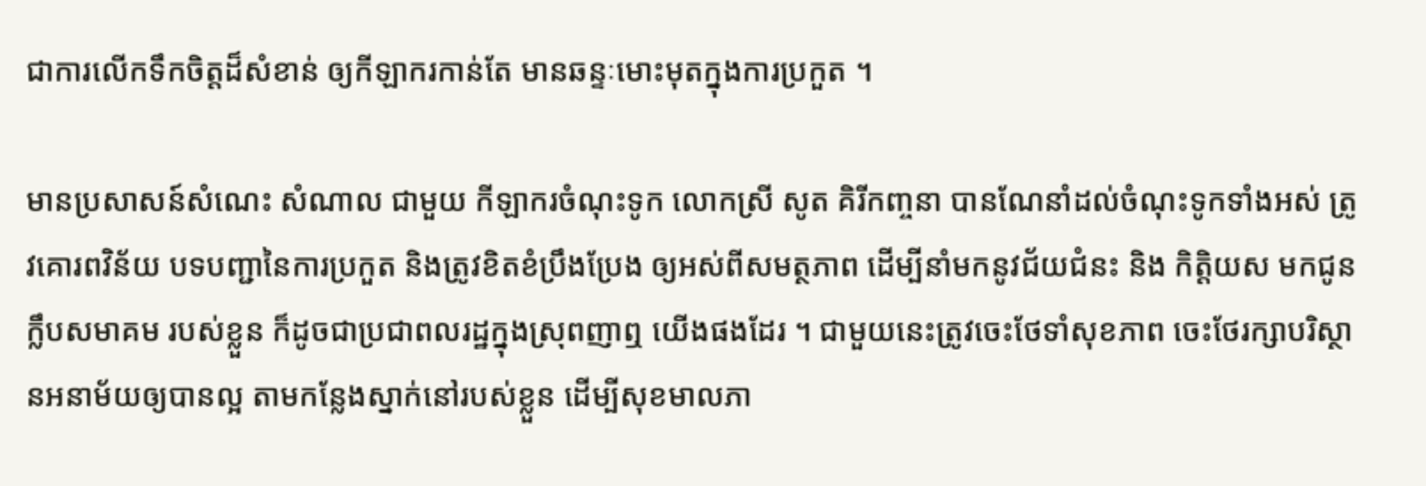ជាការលើកទឹកចិត្តដ៏សំខាន់ ឲ្យកីឡាករកាន់តែ មានឆន្ទៈមោះមុតក្នុងការប្រកួត ។

មានប្រសាសន៍សំណេះ សំណាល ជាមួយ កីឡាករចំណុះទូក លោកស្រី សូត គិរីកញ្ចនា បានណែនាំដល់ចំណុះទូកទាំងអស់ ត្រូវគោរពវិន័យ បទបញ្ជានៃការប្រកួត និងត្រូវខិតខំប្រឹងប្រែង ឲ្យអស់ពីសមត្ថភាព ដើម្បីនាំមកនូវជ័យជំនះ និង កិត្តិយស មកជូនក្លឹបសមាគម របស់ខ្លួន ក៏ដូចជាប្រជាពលរដ្ឋក្នុងស្រុពញាឮ យើងផងដែរ ។ ជាមួយនេះត្រូវចេះថែទាំសុខភាព ចេះថែរក្សាបរិស្ថានអនាម័យឲ្យបានល្អ តាមកន្លែងស្នាក់នៅរបស់ខ្លួន ដើម្បីសុខមាលភា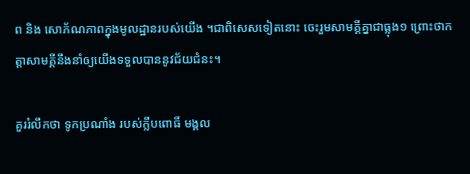ព និង សោភ័ណភាពក្នុងមូលដ្ឋានរបស់យើង ។ជាពិសេសទៀតនោះ ចេះរួមសាមគ្គីគ្នាជាធ្លុង១ ព្រោះថាកត្តាសាមគ្គីនឹងនាំឲ្យយើងទទួលបាននូវជ័យជំនះ។

គួររំលឹកថា ទូកប្រណាំង របស់ក្លឹបពោធិ៍ មង្គល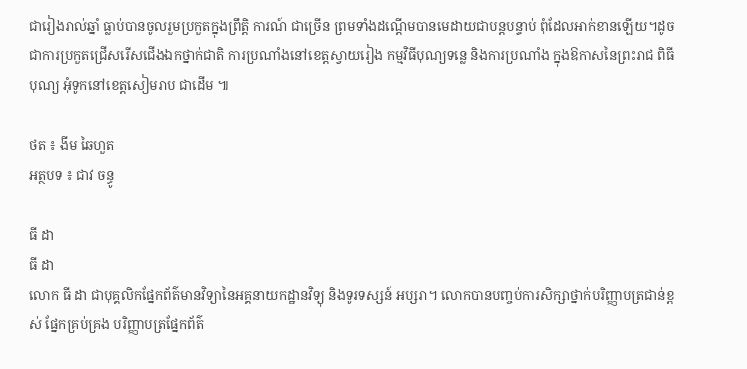ជារៀងរាល់ឆ្នាំ ធ្លាប់បានចូលរួមប្រកួតក្នុងព្រឹត្តិ ការណ៍ ជាច្រើន ព្រមទាំងដណ្ដើមបានមេដាយជាបន្ដបន្ទាប់ ពុំដែលអាក់ខានឡើយ។ដូចជាការប្រកួតជ្រើសរើសជើងឯកថ្នាក់ជាតិ ការប្រណាំងនៅខេត្តស្វាយរៀង កម្មវិធីបុណ្យទន្លេ និងការប្រណាំង ក្នុងឱកាសនៃព្រះរាជ ពិធីបុណ្យ អុំទូកនៅខេត្តសៀមរាប ជាដើម ៕

ថត ៖ ងីម ឆៃហួត
អត្ថបទ ៖ ជាវ ចន្ធូ

ធី ដា
ធី ដា
លោក ធី ដា ជាបុគ្គលិកផ្នែកព័ត៌មានវិទ្យានៃអគ្គនាយកដ្ឋានវិទ្យុ និងទូរទស្សន៍ អប្សរា។ លោកបានបញ្ចប់ការសិក្សាថ្នាក់បរិញ្ញាបត្រជាន់ខ្ពស់ ផ្នែកគ្រប់គ្រង បរិញ្ញាបត្រផ្នែកព័ត៌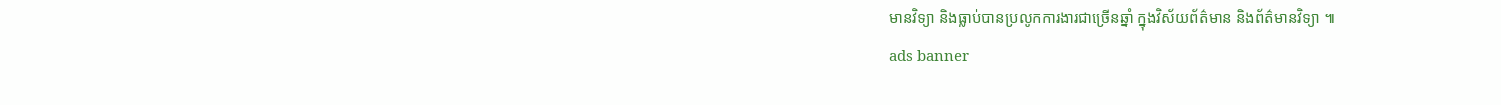មានវិទ្យា និងធ្លាប់បានប្រលូកការងារជាច្រើនឆ្នាំ ក្នុងវិស័យព័ត៌មាន និងព័ត៌មានវិទ្យា ៕
ads banner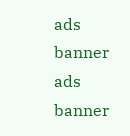ads banner
ads banner